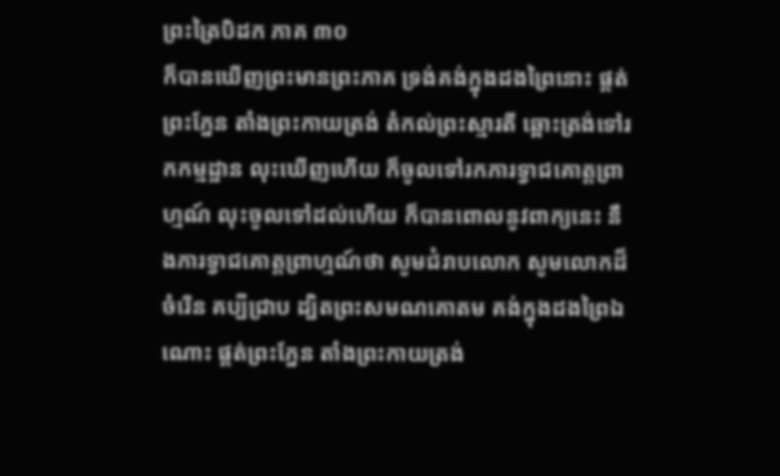ព្រះត្រៃបិដក ភាគ ៣០
ក៏បានឃើញព្រះមានព្រះភាគ ទ្រង់គង់ក្នុងដងព្រៃនោះ ផ្គត់ព្រះភ្នែន តាំងព្រះកាយត្រង់ តំកល់ព្រះស្មារតី ឆ្ពោះត្រង់ទៅរកកម្មដ្ឋាន លុះឃើញហើយ ក៏ចូលទៅរកភារទ្វាជគោត្តព្រាហ្មណ៍ លុះចូលទៅដល់ហើយ ក៏បានពោលនូវពាក្យនេះ នឹងភារទ្វាជគោត្តព្រាហ្មណ៍ថា សូមជំរាបលោក សូមលោកដ៏ចំរើន គប្បីជ្រាប ដ្បិតព្រះសមណគោតម គង់ក្នុងដងព្រៃឯណោះ ផ្គត់ព្រះភ្នែន តាំងព្រះកាយត្រង់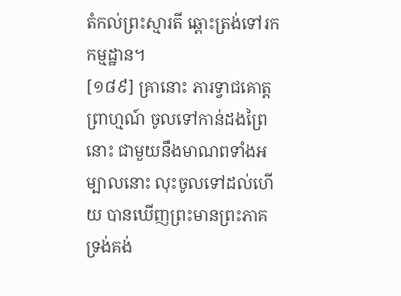តំកល់ព្រះស្មារតី ឆ្ពោះត្រង់ទៅរកកម្មដ្ឋាន។
[១៨៩] គ្រានោះ ភារទ្វាជគោត្តព្រាហ្មណ៍ ចូលទៅកាន់ដងព្រៃនោះ ជាមួយនឹងមាណពទាំងអម្បាលនោះ លុះចូលទៅដល់ហើយ បានឃើញព្រះមានព្រះភាគ ទ្រង់គង់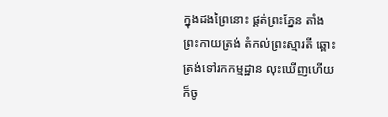ក្នុងដងព្រៃនោះ ផ្គត់ព្រះភ្នែន តាំងព្រះកាយត្រង់ តំកល់ព្រះស្មារតី ឆ្ពោះត្រង់ទៅរកកម្មដ្ឋាន លុះឃើញហើយ ក៏ចូ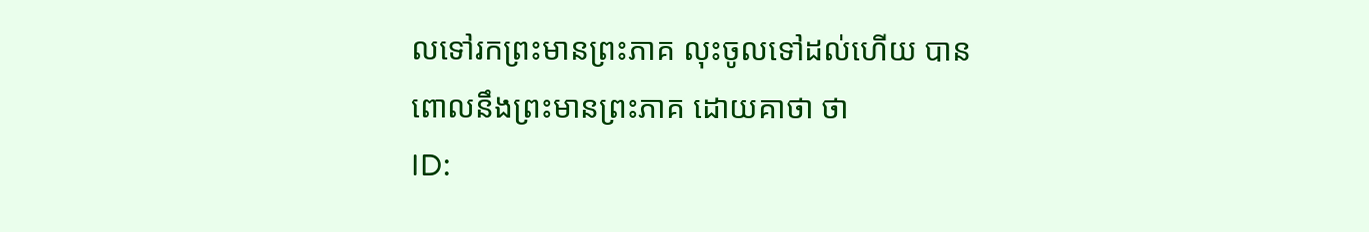លទៅរកព្រះមានព្រះភាគ លុះចូលទៅដល់ហើយ បានពោលនឹងព្រះមានព្រះភាគ ដោយគាថា ថា
ID: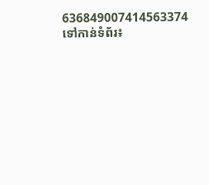636849007414563374
ទៅកាន់ទំព័រ៖